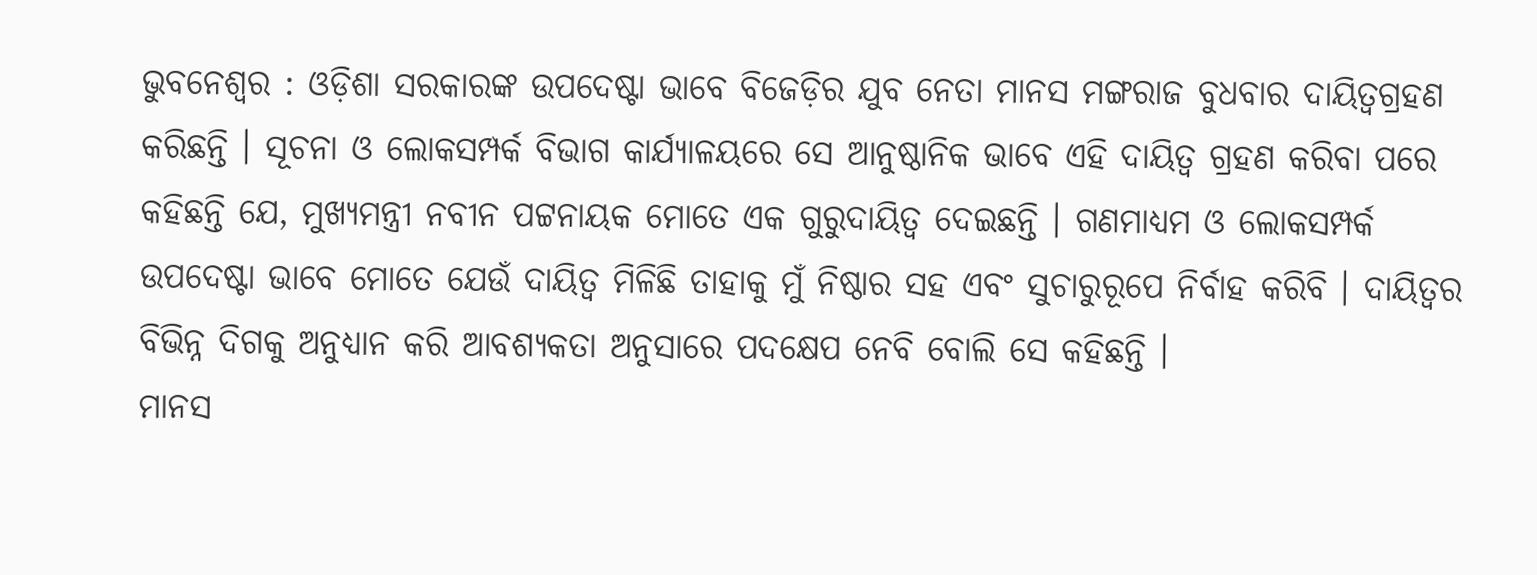ଭୁବନେଶ୍ୱର : ଓଡ଼ିଶା ସରକାରଙ୍କ ଉପଦେଷ୍ଟା ଭାବେ ବିଜେଡ଼ିର ଯୁବ ନେତା ମାନସ ମଙ୍ଗରାଜ ବୁଧବାର ଦାୟିତ୍ୱଗ୍ରହଣ କରିଛନ୍ତି । ସୂଚନା ଓ ଲୋକସମ୍ପର୍କ ବିଭାଗ କାର୍ଯ୍ୟାଳୟରେ ସେ ଆନୁଷ୍ଠାନିକ ଭାବେ ଏହି ଦାୟିତ୍ୱ ଗ୍ରହଣ କରିବା ପରେ କହିଛନ୍ତି ଯେ, ମୁଖ୍ୟମନ୍ତ୍ରୀ ନବୀନ ପଟ୍ଟନାୟକ ମୋତେ ଏକ ଗୁରୁଦାୟିତ୍ୱ ଦେଇଛନ୍ତି । ଗଣମାଧ୍ୟମ ଓ ଲୋକସମ୍ପର୍କ ଉପଦେଷ୍ଟା ଭାବେ ମୋତେ ଯେଉଁ ଦାୟିତ୍ୱ ମିଳିଛି ତାହାକୁ ମୁଁ ନିଷ୍ଠାର ସହ ଏବଂ ସୁଚାରୁରୂପେ ନିର୍ବାହ କରିବି । ଦାୟିତ୍ୱର ବିଭିନ୍ନ ଦିଗକୁ ଅନୁଧ୍ୟାନ କରି ଆବଶ୍ୟକତା ଅନୁସାରେ ପଦକ୍ଷେପ ନେବି ବୋଲି ସେ କହିଛନ୍ତି ।
ମାନସ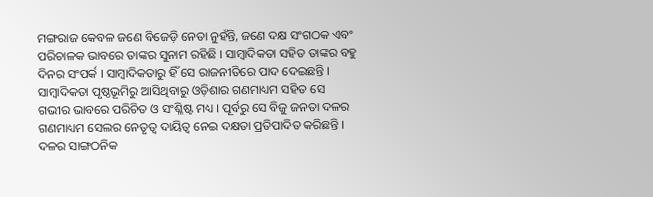ମଙ୍ଗରାଜ କେବଳ ଜଣେ ବିଜେଡ଼ି ନେତା ନୁହଁନ୍ତି, ଜଣେ ଦକ୍ଷ ସଂଗଠକ ଏବଂ ପରିଚାଳକ ଭାବରେ ତାଙ୍କର ସୁନାମ ରହିଛି । ସାମ୍ବାଦିକତା ସହିତ ତାଙ୍କର ବହୁ ଦିନର ସଂପର୍କ । ସାମ୍ବାଦିକତାରୁ ହିଁ ସେ ରାଜନୀତିରେ ପାଦ ଦେଇଛନ୍ତି । ସାମ୍ବାଦିକତା ପୃଷ୍ଠଭୂମିରୁ ଆସିଥିବାରୁ ଓଡ଼ିଶାର ଗଣମାଧ୍ୟମ ସହିତ ସେ ଗଭୀର ଭାବରେ ପରିଚିତ ଓ ସଂଶ୍ଳିଷ୍ଟ ମଧ୍ୟ । ପୂର୍ବରୁ ସେ ବିଜୁ ଜନତା ଦଳର ଗଣମାଧ୍ୟମ ସେଲର ନେତୃତ୍ୱ ଦାୟିତ୍ୱ ନେଇ ଦକ୍ଷତା ପ୍ରତିପାଦିତ କରିଛନ୍ତି । ଦଳର ସାଙ୍ଗଠନିକ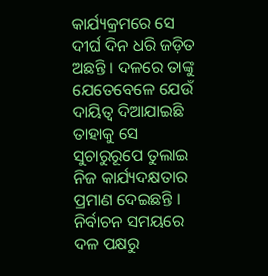କାର୍ଯ୍ୟକ୍ରମରେ ସେ ଦୀର୍ଘ ଦିନ ଧରି ଜଡ଼ିତ ଅଛନ୍ତି । ଦଳରେ ତାଙ୍କୁ ଯେତେବେଳେ ଯେଉଁ ଦାୟିତ୍ୱ ଦିଆଯାଇଛି ତାହାକୁ ସେ ସୁଚାରୁରୂପେ ତୁଲାଇ ନିଜ କାର୍ଯ୍ୟଦକ୍ଷତାର ପ୍ରମାଣ ଦେଇଛନ୍ତି । ନିର୍ବାଚନ ସମୟରେ ଦଳ ପକ୍ଷରୁ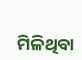ମିଳିଥିବା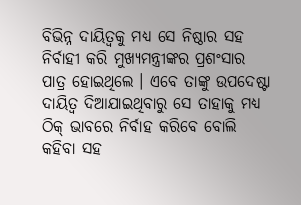ବିଭିନ୍ନ ଦାୟିତ୍ୱକୁ ମଧ୍ୟ ସେ ନିଷ୍ଠାର ସହ ନିର୍ବାହୀ କରି ମୁଖ୍ୟମନ୍ତ୍ରୀଙ୍କର ପ୍ରଶଂସାର ପାତ୍ର ହୋଇଥିଲେ । ଏବେ ତାଙ୍କୁ ଉପଦେଷ୍ଟା ଦାୟିତ୍ୱ ଦିଆଯାଇଥିବାରୁ ସେ ତାହାକୁ ମଧ୍ୟ ଠିକ୍ ଭାବରେ ନିର୍ବାହ କରିବେ ବୋଲି କହିବା ସହ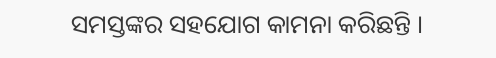ସମସ୍ତଙ୍କର ସହଯୋଗ କାମନା କରିଛନ୍ତି ।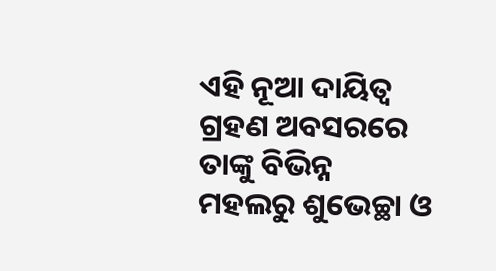ଏହି ନୂଆ ଦାୟିତ୍ୱ ଗ୍ରହଣ ଅବସରରେ ତାଙ୍କୁ ବିଭିନ୍ନ ମହଲରୁ ଶୁଭେଚ୍ଛା ଓ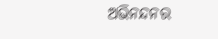ଅଭିନନ୍ଦନର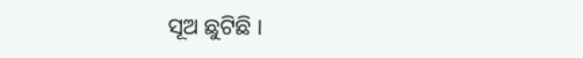ସୂଅ ଛୁଟିଛି ।